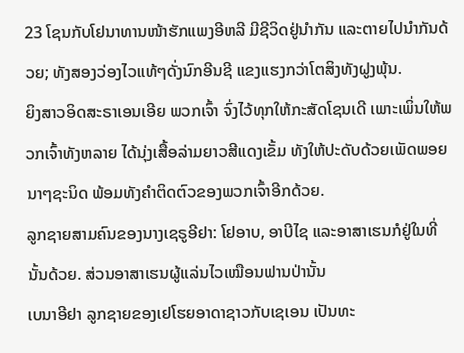23 ໂຊນກັບໂຢນາທານໜ້າຮັກແພງອີຫລີ ມີຊີວິດຢູ່ນຳກັນ ແລະຕາຍໄປນຳກັນດ້ວຍ; ທັງສອງວ່ອງໄວແທ້ໆດັ່ງນົກອີນຊີ ແຂງແຮງກວ່າໂຕສິງທັງຝູງພຸ້ນ.
ຍິງສາວອິດສະຣາເອນເອີຍ ພວກເຈົ້າ ຈົ່ງໄວ້ທຸກໃຫ້ກະສັດໂຊນເດີ ເພາະເພິ່ນໃຫ້ພວກເຈົ້າທັງຫລາຍ ໄດ້ນຸ່ງເສື້ອລ່າມຍາວສີແດງເຂັ້ມ ທັງໃຫ້ປະດັບດ້ວຍເພັດພອຍນາໆຊະນິດ ພ້ອມທັງຄຳຕິດຕົວຂອງພວກເຈົ້າອີກດ້ວຍ.
ລູກຊາຍສາມຄົນຂອງນາງເຊຣູອີຢາ: ໂຢອາບ, ອາບີໄຊ ແລະອາສາເຮນກໍຢູ່ໃນທີ່ນັ້ນດ້ວຍ. ສ່ວນອາສາເຮນຜູ້ແລ່ນໄວເໝືອນຟານປ່ານັ້ນ
ເບນາອີຢາ ລູກຊາຍຂອງເຢໂຮຍອາດາຊາວກັບເຊເອນ ເປັນທະ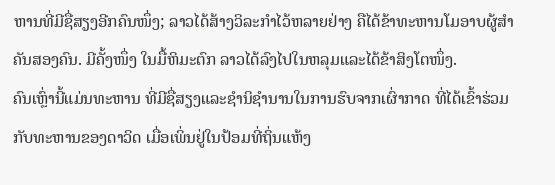ຫານທີ່ມີຊື່ສຽງອີກຄົນໜຶ່ງ; ລາວໄດ້ສ້າງວິລະກຳໄວ້ຫລາຍຢ່າງ ຄືໄດ້ຂ້າທະຫານໂມອາບຜູ້ສຳຄັນສອງຄົນ. ມີຄັ້ງໜຶ່ງ ໃນມື້ຫິມະຕົກ ລາວໄດ້ລົງໄປໃນຫລຸມແລະໄດ້ຂ້າສິງໂຕໜຶ່ງ.
ຄົນເຫຼົ່ານີ້ແມ່ນທະຫານ ທີ່ມີຊື່ສຽງແລະຊຳນິຊຳນານໃນການຮົບຈາກເຜົ່າກາດ ທີ່ໄດ້ເຂົ້າຮ່ວມກັບທະຫານຂອງດາວິດ ເມື່ອເພິ່ນຢູ່ໃນປ້ອມທີ່ຖິ່ນແຫ້ງ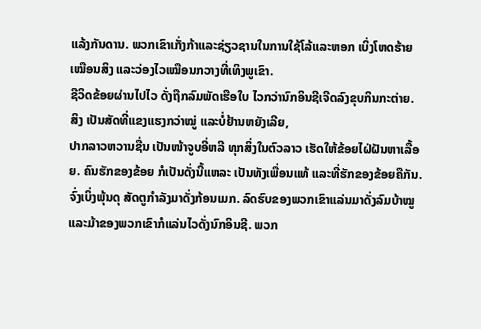ແລ້ງກັນດານ. ພວກເຂົາເກັ່ງກ້າແລະຊ່ຽວຊານໃນການໃຊ້ໂລ້ແລະຫອກ ເບິ່ງໂຫດຮ້າຍເໝືອນສິງ ແລະວ່ອງໄວເໝືອນກວາງທີ່ເທິງພູເຂົາ.
ຊີວິດຂ້ອຍຜ່ານໄປໄວ ດັ່ງຖືກລົມພັດເຮືອໃບ ໄວກວ່ານົກອິນຊີເຈີດລົງຂຸບກິນກະຕ່າຍ.
ສິງ ເປັນສັດທີ່ແຂງແຮງກວ່າໝູ່ ແລະບໍ່ຢ້ານຫຍັງເລີຍ,
ປາກລາວຫວານຊື່ນ ເປັນໜ້າຈູບອີ່ຫລີ ທຸກສິ່ງໃນຕົວລາວ ເຮັດໃຫ້ຂ້ອຍໄຝ່ຝັນຫາເລື້ອຍ. ຄົນຮັກຂອງຂ້ອຍ ກໍເປັນດັ່ງນີ້ແຫລະ ເປັນທັງເພື່ອນແທ້ ແລະທີ່ຮັກຂອງຂ້ອຍຄືກັນ.
ຈົ່ງເບິ່ງພຸ້ນດຸ ສັດຕູກຳລັງມາດັ່ງກ້ອນເມກ. ລົດຮົບຂອງພວກເຂົາແລ່ນມາດັ່ງລົມບ້າໝູ ແລະມ້າຂອງພວກເຂົາກໍແລ່ນໄວດັ່ງນົກອິນຊີ. ພວກ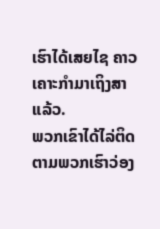ເຮົາໄດ້ເສຍໄຊ ຄາວເຄາະກຳມາເຖິງສາແລ້ວ.
ພວກເຂົາໄດ້ໄລ່ຕິດຕາມພວກເຮົາວ່ອງ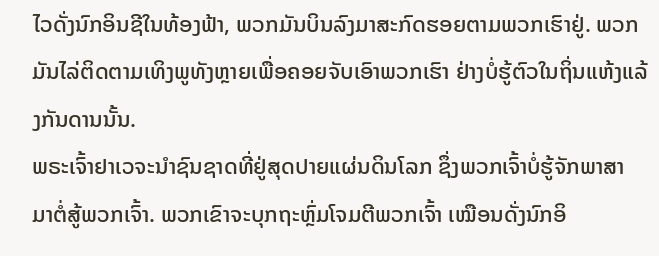ໄວດັ່ງນົກອິນຊີໃນທ້ອງຟ້າ, ພວກມັນບິນລົງມາສະກົດຮອຍຕາມພວກເຮົາຢູ່. ພວກມັນໄລ່ຕິດຕາມເທິງພູທັງຫຼາຍເພື່ອຄອຍຈັບເອົາພວກເຮົາ ຢ່າງບໍ່ຮູ້ຕົວໃນຖິ່ນແຫ້ງແລ້ງກັນດານນັ້ນ.
ພຣະເຈົ້າຢາເວຈະນຳຊົນຊາດທີ່ຢູ່ສຸດປາຍແຜ່ນດິນໂລກ ຊຶ່ງພວກເຈົ້າບໍ່ຮູ້ຈັກພາສາ ມາຕໍ່ສູ້ພວກເຈົ້າ. ພວກເຂົາຈະບຸກຖະຫຼົ່ມໂຈມຕີພວກເຈົ້າ ເໝືອນດັ່ງນົກອິ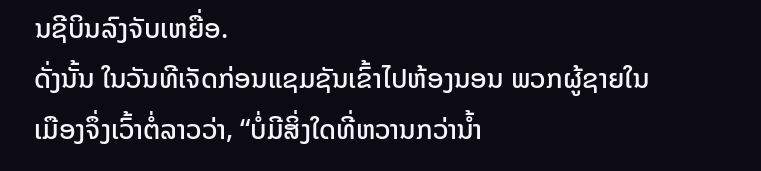ນຊີບິນລົງຈັບເຫຍື່ອ.
ດັ່ງນັ້ນ ໃນວັນທີເຈັດກ່ອນແຊມຊັນເຂົ້າໄປຫ້ອງນອນ ພວກຜູ້ຊາຍໃນເມືອງຈຶ່ງເວົ້າຕໍ່ລາວວ່າ, “ບໍ່ມີສິ່ງໃດທີ່ຫວານກວ່ານໍ້າ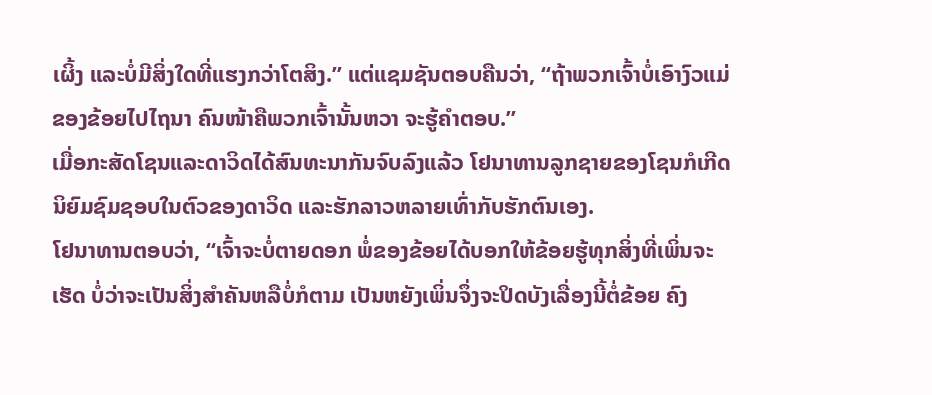ເຜິ້ງ ແລະບໍ່ມີສິ່ງໃດທີ່ແຮງກວ່າໂຕສິງ.” ແຕ່ແຊມຊັນຕອບຄືນວ່າ, “ຖ້າພວກເຈົ້າບໍ່ເອົາງົວແມ່ຂອງຂ້ອຍໄປໄຖນາ ຄົນໜ້າຄືພວກເຈົ້ານັ້ນຫວາ ຈະຮູ້ຄຳຕອບ.”
ເມື່ອກະສັດໂຊນແລະດາວິດໄດ້ສົນທະນາກັນຈົບລົງແລ້ວ ໂຢນາທານລູກຊາຍຂອງໂຊນກໍເກີດນິຍົມຊົມຊອບໃນຕົວຂອງດາວິດ ແລະຮັກລາວຫລາຍເທົ່າກັບຮັກຕົນເອງ.
ໂຢນາທານຕອບວ່າ, “ເຈົ້າຈະບໍ່ຕາຍດອກ ພໍ່ຂອງຂ້ອຍໄດ້ບອກໃຫ້ຂ້ອຍຮູ້ທຸກສິ່ງທີ່ເພິ່ນຈະເຮັດ ບໍ່ວ່າຈະເປັນສິ່ງສຳຄັນຫລືບໍ່ກໍຕາມ ເປັນຫຍັງເພິ່ນຈຶ່ງຈະປິດບັງເລື່ອງນີ້ຕໍ່ຂ້ອຍ ຄົງ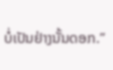ບໍ່ເປັນຢ່າງນັ້ນດອກ.”